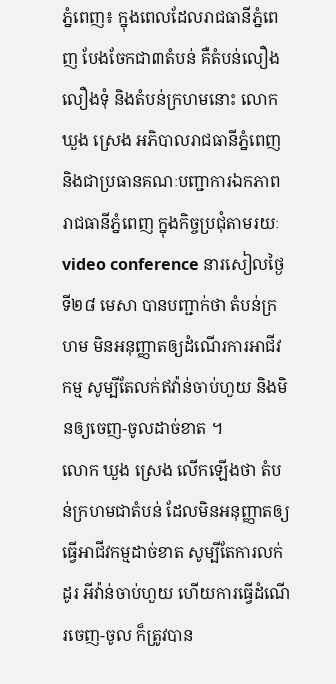ភ្នំពេញ៖ ក្នុងពេលដែលរាជធានីភ្នំពេញ បែងចែកជា៣តំបន់ គឺតំបន់លឿង លឿងទុំ និងតំបន់ក្រហមនោះ លោក ឃួង ស្រេង អភិបាលរាជធានីភ្នំពេញ និងជាប្រធានគណៈបញ្ជាការឯកភាពរាជធានីភ្នំពេញ ក្នុងកិច្ចប្រជុំតាមរយៈ video conference នារសៀលថ្ងៃទី២៨ មេសា បានបញ្ជាក់ថា តំបន់ក្រហម មិនអនុញ្ញាតឲ្យដំណើរការអាជីវកម្ម សូម្បីតែលក់ឥវ៉ាន់ចាប់ហួយ និងមិនឲ្យចេញ-ចូលដាច់ខាត ។
លោក ឃួង ស្រេង លើកឡើងថា តំបន់ក្រហមជាតំបន់ ដែលមិនអនុញ្ញាតឲ្យធ្វើអាជីវកម្មដាច់ខាត សូម្បីតែការលក់ដូរ អីវ៉ាន់ចាប់ហួយ ហើយការធ្វើដំណើរចេញ-ចូល ក៏ត្រូវបាន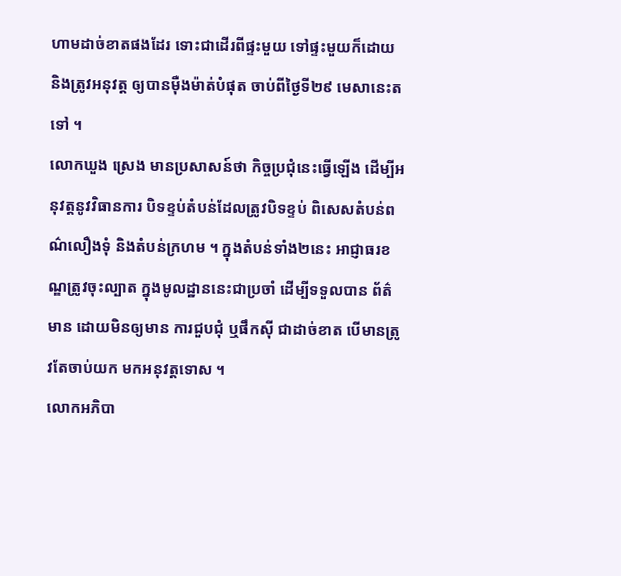ហាមដាច់ខាតផងដែរ ទោះជាដើរពីផ្ទះមួយ ទៅផ្ទះមួយក៏ដោយ និងត្រូវអនុវត្ត ឲ្យបានម៉ឺងម៉ាត់បំផុត ចាប់ពីថ្ងៃទី២៩ មេសានេះតទៅ ។
លោកឃួង ស្រេង មានប្រសាសន៍ថា កិច្ចប្រជុំនេះធ្វើឡើង ដើម្បីអនុវត្តនូវវិធានការ បិទខ្ទប់តំបន់ដែលត្រូវបិទខ្ទប់ ពិសេសតំបន់ពណ៌លឿងទុំ និងតំបន់ក្រហម ។ ក្នុងតំបន់ទាំង២នេះ អាជ្ញាធរខណ្ឌត្រូវចុះល្បាត ក្នុងមូលដ្ឋាននេះជាប្រចាំ ដើម្បីទទួលបាន ព័ត៌មាន ដោយមិនឲ្យមាន ការជួបជុំ ឬផឹកស៊ី ជាដាច់ខាត បើមានត្រូវតែចាប់យក មកអនុវត្តទោស ។
លោកអភិបា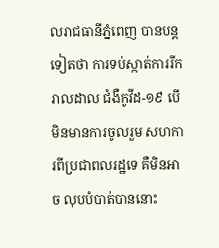លរាជធានីភ្នំពេញ បានបន្តទៀតថា ការទប់ស្កាត់ការរីករាលដាល ជំងឺកូវីដ-១៩ បើមិនមានការចូលរួម សហការពីប្រជាពលរដ្ឋទេ គឺមិនអាច លុបបំបាត់បាននោះ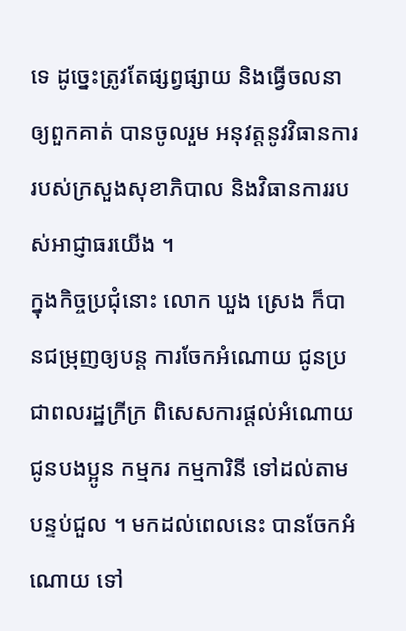ទេ ដូច្នេះត្រូវតែផ្សព្វផ្សាយ និងធ្វើចលនាឲ្យពួកគាត់ បានចូលរួម អនុវត្តនូវវិធានការ របស់ក្រសួងសុខាភិបាល និងវិធានការរបស់អាជ្ញាធរយើង ។
ក្នុងកិច្ចប្រជុំនោះ លោក ឃួង ស្រេង ក៏បានជម្រុញឲ្យបន្ត ការចែកអំណោយ ជូនប្រជាពលរដ្ឋក្រីក្រ ពិសេសការផ្តល់អំណោយ ជូនបងប្អូន កម្មករ កម្មការិនី ទៅដល់តាមបន្ទប់ជួល ។ មកដល់ពេលនេះ បានចែកអំណោយ ទៅ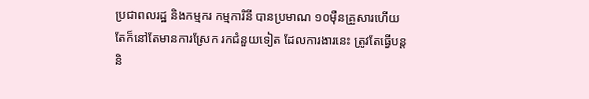ប្រជាពលរដ្ឋ និងកម្មករ កម្មការិនី បានប្រមាណ ១០ម៉ឺនគ្រួសារហើយ តែក៏នៅតែមានការស្រែក រកជំនួយទៀត ដែលការងារនេះ ត្រូវតែធ្វើបន្ត និ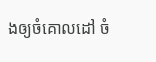ងឲ្យចំគោលដៅ ចំ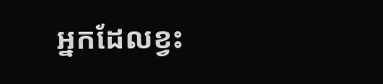អ្នកដែលខ្វះ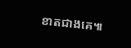ខាតជាងគេ៕